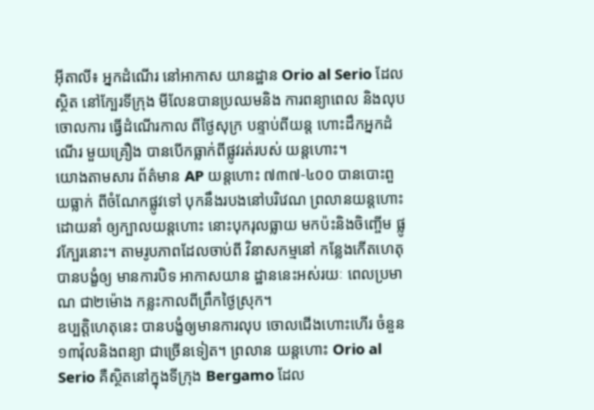អុីតាលី៖ អ្នកដំណើរ នៅអាកាស យានដ្ឋាន Orio al Serio ដែលស្ថិត នៅក្បែរទីក្រុង មីលែនបានប្រឈមនិង ការពន្យាពេល និងលុបចោលការ ធ្វើដំណើរកាល ពីថ្ងៃសុក្រ បន្ទាប់ពីយន្ត ហោះដឹកអ្នកដំណើរ មួយគ្រឿង បានបើកធ្លាក់ពីផ្លូវរត់របស់ យន្តហោះ។
យោងតាមសារ ព័ត៌មាន AP យន្តហោះ ៧៣៧-៤០០ បានបោះពួយធ្លាក់ ពីចំណែកផ្លូវទៅ បុកនឹងរបងនៅបរិវេណ ព្រលានយន្តហោះដោយនាំ ឲ្យក្បាលយន្តហោះ នោះបុករុលធ្លាយ មកប៉ះនិងចិញ្ចើម ផ្លូវក្បែរនោះ។ តាមរូបភាពដែលចាប់ពី វិនាសកម្មនៅ កន្លែងកើតហេតុ បានបង្ខំឲ្យ មានការបិទ អាកាសយាន ដ្ឋាននេះអស់រយៈ ពេលប្រមាណ ជា២ម៉ោង កន្លះកាលពីព្រឹកថ្ងៃស្រុក។
ឧប្បត្តិហេតុនេះ បានបង្ខំឲ្យមានការលុប ចោលជើងហោះហើរ ចំនួន១៣វ៉ុលនិងពន្យា ជាច្រើនទៀត។ ព្រលាន យន្តហោះ Orio al Serio គឺស្ថិតនៅក្នុងទីក្រុង Bergamo ដែល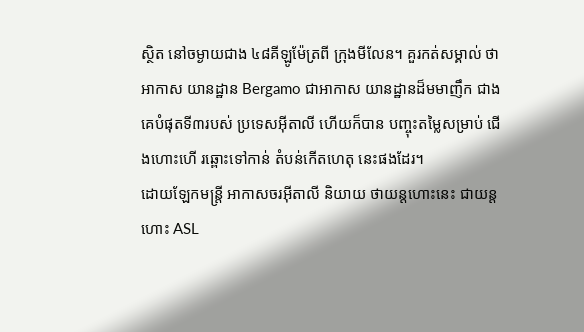ស្ថិត នៅចម្ងាយជាង ៤៨គីឡូម៉ែត្រពី ក្រុងមីលែន។ គួរកត់សម្គាល់ ថាអាកាស យានដ្ឋាន Bergamo ជាអាកាស យានដ្ឋានដ៏មមាញឹក ជាងគេបំផុតទី៣របស់ ប្រទេសអ៊ីតាលី ហើយក៏បាន បញ្ចុះតម្លៃសម្រាប់ ជើងហោះហើ រឆ្ពោះទៅកាន់ តំបន់កើតហេតុ នេះផងដែរ។
ដោយឡែកមន្ត្រី អាកាសចរអ៊ីតាលី និយាយ ថាយន្តហោះនេះ ជាយន្តហោះ ASL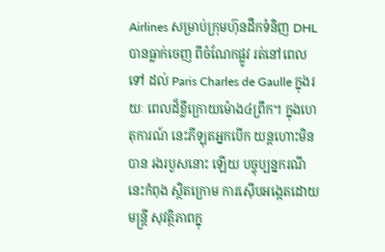Airlines សម្រាប់ក្រុមហ៊ុនដឹកទំនិញ DHL បានធ្លាក់ចេញ ពីចំណែកផ្លូវ រត់នៅពេលទៅ ដល់ Paris Charles de Gaulle ក្នុងរយៈ ពេលដ៏ខ្លីក្រោយម៉ោង៤ព្រឹក។ ក្នុងហេតុការណ៍ នេះភីឡុតអ្នកបើក យន្តហោះមិនបាន រងរបួសនោះ ឡើយ បច្ចុប្បន្នករណីនេះកំពុង ស្ថិតក្រោម ការស៊ើបអង្កេតដោយមន្ត្រី សុវត្ថិភាពក្នុ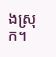ងស្រុក។